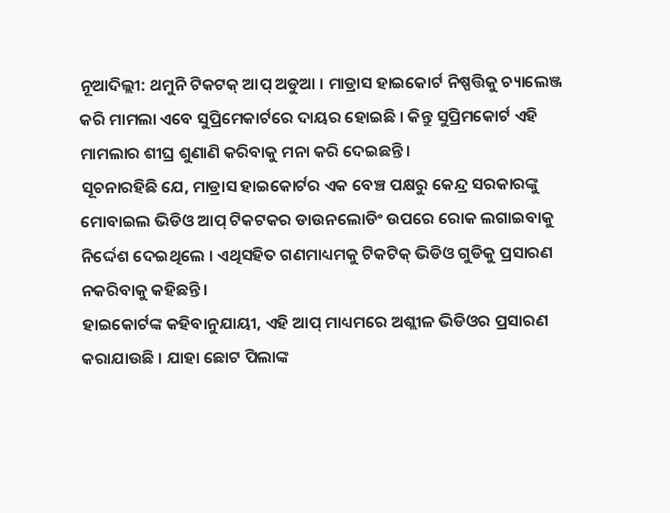ନୂଆଦିଲ୍ଲୀ: ଥମୁନି ଟିକଟକ୍ ଆପ୍ ଅଡୁଆ । ମାଡ୍ରାସ ହାଇକୋର୍ଟ ନିଷ୍ପତ୍ତିକୁ ଚ୍ୟାଲେଞ୍ଜ କରି ମାମଲା ଏବେ ସୁପ୍ରିମେକାର୍ଟରେ ଦାୟର ହୋଇଛି । କିନ୍ତୁ ସୁପ୍ରିମକୋର୍ଟ ଏହି ମାମଲାର ଶୀଘ୍ର ଶୁଣାଣି କରିବାକୁ ମନା କରି ଦେଇଛନ୍ତି ।
ସୂଚନାରହିଛି ଯେ, ମାଡ୍ରାସ ହାଇକୋର୍ଟର ଏକ ବେଞ୍ଚ ପକ୍ଷରୁ କେନ୍ଦ୍ର ସରକାରଙ୍କୁ ମୋବାଇଲ ଭିଡିଓ ଆପ୍ ଟିକଟକର ଡାଉନଲୋଡିଂ ଉପରେ ରୋକ ଲଗାଇବାକୁ ନିର୍ଦ୍ଦେଶ ଦେଇଥିଲେ । ଏଥିସହିତ ଗଣମାଧ୍ୟମକୁ ଟିକଟିକ୍ ଭିଡିଓ ଗୁଡିକୁ ପ୍ରସାରଣ ନକରିବାକୁ କହିଛନ୍ତି ।
ହାଇକୋର୍ଟଙ୍କ କହିବାନୁଯାୟୀ, ଏହି ଆପ୍ ମାଧ୍ୟମରେ ଅଶ୍ଲୀଳ ଭିଡିଓର ପ୍ରସାରଣ କରାଯାଉଛି । ଯାହା ଛୋଟ ପିଲାଙ୍କ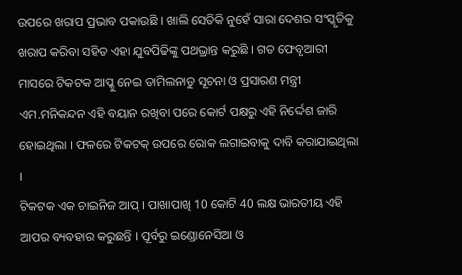ଉପରେ ଖରାପ ପ୍ରଭାବ ପକାଉଛି । ଖାଲି ସେତିକି ନୁହେଁ ସାରା ଦେଶର ସଂସ୍କୃତିକୁ ଖରାପ କରିବା ସହିତ ଏହା ଯୁବପିଢିଙ୍କୁ ପଥଭ୍ରାନ୍ତ କରୁଛି । ଗତ ଫେବୃଆରୀ ମାସରେ ଟିକଟକ ଆପ୍କୁ ନେଇ ତାମିଲନାଡୁ ସୂଚନା ଓ ପ୍ରସାରଣ ମନ୍ତ୍ରୀ ଏମ.ମନିକନ୍ଦନ ଏହି ବୟାନ ରଖିବା ପରେ କୋର୍ଟ ପକ୍ଷରୁ ଏହି ନିର୍ଦ୍ଦେଶ ଜାରି ହୋଇଥିଲା । ଫଳରେ ଟିକଟକ୍ ଉପରେ ରୋକ ଲଗାଇବାକୁ ଦାବି କରାଯାଇଥିଲା ।
ଟିକଟକ ଏକ ଚାଇନିଜ ଆପ୍ । ପାଖାପାଖି 10 କୋଟି 40 ଲକ୍ଷ ଭାରତୀୟ ଏହି ଆପର ବ୍ୟବହାର କରୁଛନ୍ତି । ପୂର୍ବରୁ ଇଣ୍ଡୋନେସିଆ ଓ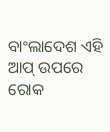ବାଂଲାଦେଶ ଏହି ଆପ୍ ଉପରେ ରୋକ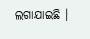ଲଗାଯାଇଛି ।